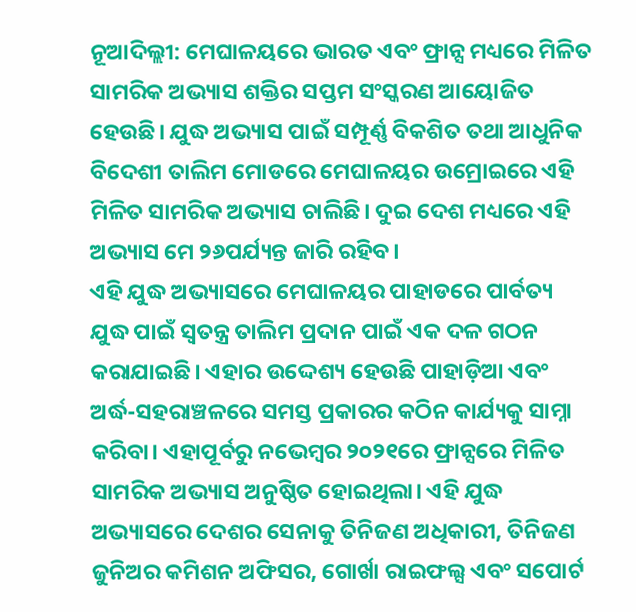ନୂଆଦିଲ୍ଲୀ: ମେଘାଳୟରେ ଭାରତ ଏବଂ ଫ୍ରାନ୍ସ ମଧ୍ୟରେ ମିଳିତ ସାମରିକ ଅଭ୍ୟାସ ଶକ୍ତିର ସପ୍ତମ ସଂସ୍କରଣ ଆୟୋଜିତ ହେଉଛି। ଯୁଦ୍ଧ ଅଭ୍ୟାସ ପାଇଁ ସମ୍ପୂର୍ଣ୍ଣ ବିକଶିତ ତଥା ଆଧୁନିକ ବିଦେଶୀ ତାଲିମ ମୋଡରେ ମେଘାଳୟର ଉମ୍ରୋଇରେ ଏହି ମିଳିତ ସାମରିକ ଅଭ୍ୟାସ ଚାଲିଛି। ଦୁଇ ଦେଶ ମଧ୍ୟରେ ଏହି ଅଭ୍ୟାସ ମେ ୨୬ପର୍ଯ୍ୟନ୍ତ ଜାରି ରହିବ।
ଏହି ଯୁଦ୍ଧ ଅଭ୍ୟାସରେ ମେଘାଳୟର ପାହାଡରେ ପାର୍ବତ୍ୟ ଯୁଦ୍ଧ ପାଇଁ ସ୍ୱତନ୍ତ୍ର ତାଲିମ ପ୍ରଦାନ ପାଇଁ ଏକ ଦଳ ଗଠନ କରାଯାଇଛି। ଏହାର ଉଦ୍ଦେଶ୍ୟ ହେଉଛି ପାହାଡ଼ିଆ ଏବଂ ଅର୍ଦ୍ଧ-ସହରାଞ୍ଚଳରେ ସମସ୍ତ ପ୍ରକାରର କଠିନ କାର୍ଯ୍ୟକୁ ସାମ୍ନା କରିବା। ଏହାପୂର୍ବରୁ ନଭେମ୍ବର ୨୦୨୧ରେ ଫ୍ରାନ୍ସରେ ମିଳିତ ସାମରିକ ଅଭ୍ୟାସ ଅନୁଷ୍ଠିତ ହୋଇଥିଲା। ଏହି ଯୁଦ୍ଧ ଅଭ୍ୟାସରେ ଦେଶର ସେନାକୁ ତିନିଜଣ ଅଧିକାରୀ, ତିନିଜଣ ଜୁନିଅର କମିଶନ ଅଫିସର, ଗୋର୍ଖା ରାଇଫଲ୍ସ ଏବଂ ସପୋର୍ଟ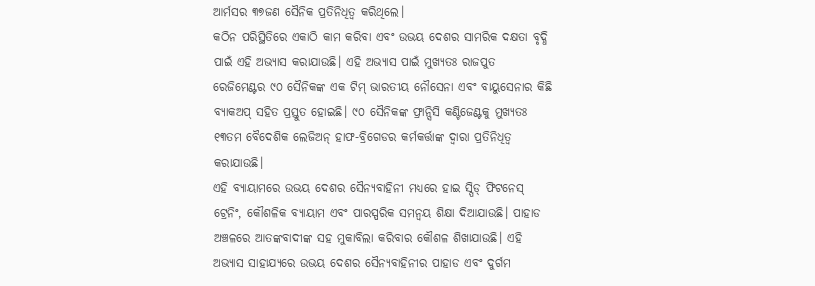ଆର୍ମସର ୩୭ଜଣ ସୈନିକ ପ୍ରତିନିଧିତ୍ୱ କରିଥିଲେ।
କଠିନ ପରିସ୍ଥିତିରେ ଏକାଠି କାମ କରିବା ଏବଂ ଉଭୟ ଦେଶର ସାମରିକ ଦକ୍ଷତା ବୃଦ୍ଧି ପାଇଁ ଏହି ଅଭ୍ୟାସ କରାଯାଉଛି। ଏହି ଅଭ୍ୟାସ ପାଇଁ ମୁଖ୍ୟତଃ ରାଜପୁତ ରେଜିମେଣ୍ଟର ୯୦ ସୈନିକଙ୍କ ଏକ ଟିମ୍ ଭାରତୀୟ ନୌସେନା ଏବଂ ବାୟୁସେନାର କିଛି ବ୍ୟାକଅପ୍ ସହିତ ପ୍ରସ୍ତୁତ ହୋଇଛି। ୯୦ ସୈନିକଙ୍କ ଫ୍ରାନ୍ସିସି କଣ୍ଟିଜେଣ୍ଟକୁ ମୁଖ୍ୟତଃ ୧୩ତମ ବୈଦେଶିକ ଲେଜିଅନ୍ ହାଫ-ବ୍ରିଗେଡର କର୍ମକର୍ତ୍ତାଙ୍କ ଦ୍ୱାରା ପ୍ରତିନିଧିତ୍ୱ କରାଯାଉଛି।
ଏହି ବ୍ୟାୟାମରେ ଉଭୟ ଦେଶର ସୈନ୍ୟବାହିନୀ ମଧ୍ୟରେ ହାଇ ସ୍ପିଡ୍ ଫିଟନେସ୍ ଟ୍ରେନିଂ, କୌଶଳିକ ବ୍ୟାୟାମ ଏବଂ ପାରସ୍ପରିକ ସମନ୍ୱୟ ଶିକ୍ଷା ଦିଆଯାଉଛି। ପାହାଡ ଅଞ୍ଚଳରେ ଆତଙ୍କବାଦୀଙ୍କ ସହ ମୁକାବିଲା କରିବାର କୌଶଳ ଶିଖାଯାଉଛି। ଏହି ଅଭ୍ୟାସ ସାହାଯ୍ୟରେ ଉଭୟ ଦେଶର ସୈନ୍ୟବାହିନୀର ପାହାଡ ଏବଂ ଦୁର୍ଗମ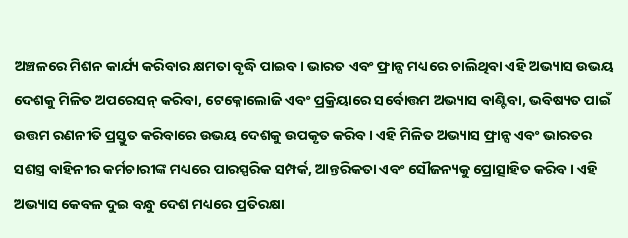ଅଞ୍ଚଳରେ ମିଶନ କାର୍ଯ୍ୟ କରିବାର କ୍ଷମତା ବୃଦ୍ଧି ପାଇବ। ଭାରତ ଏବଂ ଫ୍ରାନ୍ସ ମଧ୍ୟରେ ଚାଲିଥିବା ଏହି ଅଭ୍ୟାସ ଉଭୟ ଦେଶକୁ ମିଳିତ ଅପରେସନ୍ କରିବା, ଟେକ୍ନୋଲୋଜି ଏବଂ ପ୍ରକ୍ରିୟାରେ ସର୍ବୋତ୍ତମ ଅଭ୍ୟାସ ବାଣ୍ଟିବା, ଭବିଷ୍ୟତ ପାଇଁ ଉତ୍ତମ ରଣନୀତି ପ୍ରସ୍ତୁତ କରିବାରେ ଉଭୟ ଦେଶକୁ ଉପକୃତ କରିବ। ଏହି ମିଳିତ ଅଭ୍ୟାସ ଫ୍ରାନ୍ସ ଏବଂ ଭାରତର ସଶସ୍ତ୍ର ବାହିନୀର କର୍ମଚାରୀଙ୍କ ମଧ୍ୟରେ ପାରସ୍ପରିକ ସମ୍ପର୍କ, ଆନ୍ତରିକତା ଏବଂ ସୌଜନ୍ୟକୁ ପ୍ରୋତ୍ସାହିତ କରିବ। ଏହି ଅଭ୍ୟାସ କେବଳ ଦୁଇ ବନ୍ଧୁ ଦେଶ ମଧ୍ୟରେ ପ୍ରତିରକ୍ଷା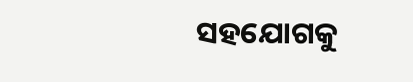ସହଯୋଗକୁ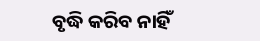ବୃଦ୍ଧି କରିବ ନାହିଁ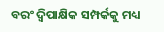ବରଂ ଦ୍ୱିପାକ୍ଷିକ ସମ୍ପର୍କକୁ ମଧ୍ୟ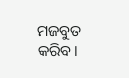ମଜବୁତ କରିବ।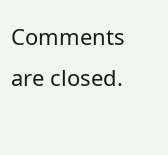Comments are closed.